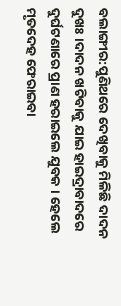ବଲାଙ୍ଗୀର:ପୁଣିଥରେ ଦେଖିବାକୁ ମିଳିଛି ଦାଦନ ଦୁଖଃ ।ଦାଦନ ଖଟିବାକୁ ଯାଇ ହାଇଦ୍ରାବାଦରେ ଦୁର୍ଘଟଣାରେ ପ୍ରାଣ ହରାଇଲେ ଯୁବକ । ହେଲେ ମୃତଦେହ ଫେରାଇବା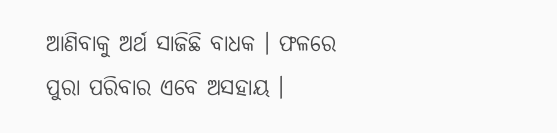ଆଣିବାକୁ ଅର୍ଥ ସାଜିଛି ବାଧକ । ଫଳରେ ପୁରା ପରିବାର ଏବେ ଅସହାୟ ।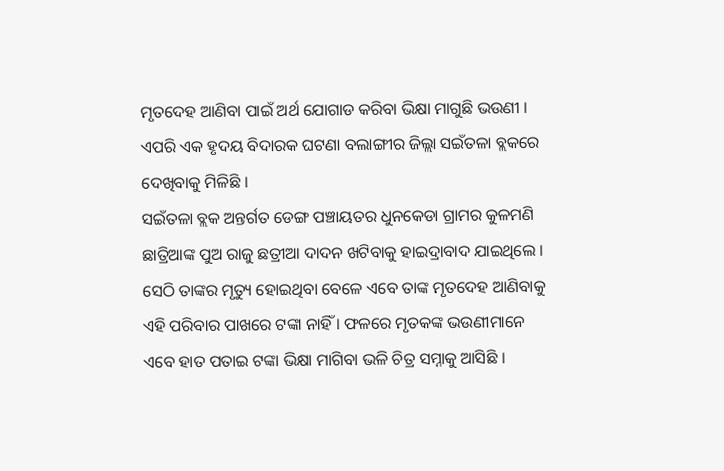ମୃତଦେହ ଆଣିବା ପାଇଁ ଅର୍ଥ ଯୋଗାଡ କରିବା ଭିକ୍ଷା ମାଗୁଛି ଭଉଣୀ । ଏପରି ଏକ ହୃଦୟ ବିଦାରକ ଘଟଣା ବଲାଙ୍ଗୀର ଜିଲ୍ଲା ସଇଁତଳା ବ୍ଲକରେ ଦେଖିବାକୁ ମିଳିଛି ।
ସଇଁତଳା ବ୍ଲକ ଅନ୍ତର୍ଗତ ଡେଙ୍ଗ ପଞ୍ଚାୟତର ଧୁନକେଡା ଗ୍ରାମର କୁଳମଣି ଛାତ୍ରିଆଙ୍କ ପୁଅ ରାଜୁ ଛତ୍ରୀଆ ଦାଦନ ଖଟିବାକୁ ହାଇଦ୍ରାବାଦ ଯାଇଥିଲେ । ସେଠି ତାଙ୍କର ମୃତ୍ୟୁ ହୋଇଥିବା ବେଳେ ଏବେ ତାଙ୍କ ମୃତଦେହ ଆଣିବାକୁ ଏହି ପରିବାର ପାଖରେ ଟଙ୍କା ନାହିଁ । ଫଳରେ ମୃତକଙ୍କ ଭଉଣୀମାନେ ଏବେ ହାତ ପତାଇ ଟଙ୍କା ଭିକ୍ଷା ମାଗିବା ଭଳି ଚିତ୍ର ସମ୍ନାକୁ ଆସିଛି ।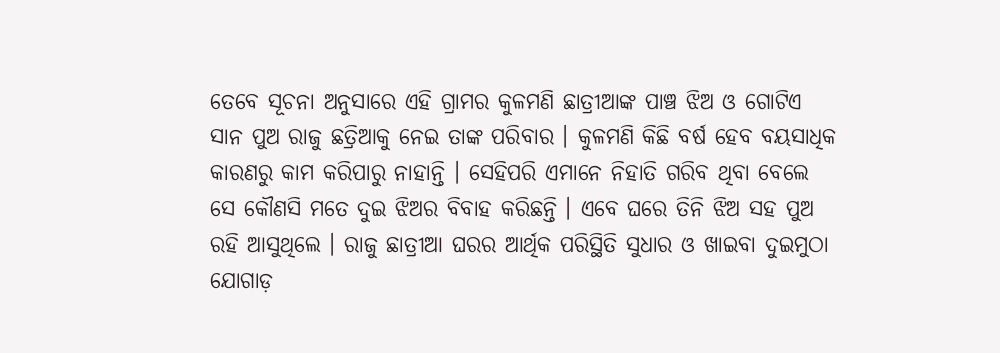ତେବେ ସୂଚନା ଅନୁସାରେ ଏହି ଗ୍ରାମର କୁଳମଣି ଛାତ୍ରୀଆଙ୍କ ପାଞ୍ଚ ଝିଅ ଓ ଗୋଟିଏ ସାନ ପୁଅ ରାଜୁ ଛତ୍ରିଆକୁ ନେଇ ତାଙ୍କ ପରିବାର । କୁଳମଣି କିଛି ବର୍ଷ ହେବ ବୟସାଧିକ କାରଣରୁ କାମ କରିପାରୁ ନାହାନ୍ତି । ସେହିପରି ଏମାନେ ନିହାତି ଗରିବ ଥିବା ବେଲେ ସେ କୌଣସି ମତେ ଦୁଇ ଝିଅର ବିବାହ କରିଛନ୍ତି । ଏବେ ଘରେ ତିନି ଝିଅ ସହ ପୁଅ ରହି ଆସୁଥିଲେ । ରାଜୁ ଛାତ୍ରୀଆ ଘରର ଆର୍ଥିକ ପରିସ୍ଥିତି ସୁଧାର ଓ ଖାଇବା ଦୁଇମୁଠା ଯୋଗାଡ଼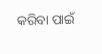କରିବା ପାଇଁ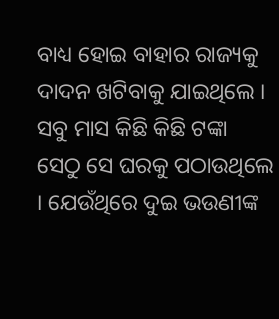ବାଧ୍ୟ ହୋଇ ବାହାର ରାଜ୍ୟକୁ ଦାଦନ ଖଟିବାକୁ ଯାଇଥିଲେ । ସବୁ ମାସ କିଛି କିଛି ଟଙ୍କା ସେଠୁ ସେ ଘରକୁ ପଠାଉଥିଲେ । ଯେଉଁଥିରେ ଦୁଇ ଭଉଣୀଙ୍କ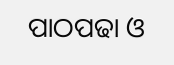ପାଠପଢା ଓ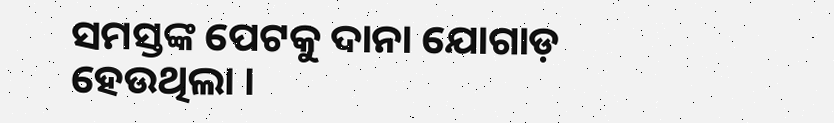ସମସ୍ତଙ୍କ ପେଟକୁ ଦାନା ଯୋଗାଡ଼ ହେଉଥିଲା ।